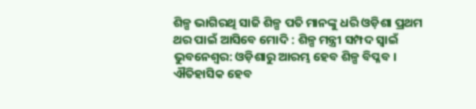ଶିଳ୍ପ ଭାଗିରଥି ସାଜି ଶିଳ୍ପ ପତି ମାନଙ୍କୁ ଧରି ଓଡ଼ିଶା ପ୍ରଥମ ଥର ପାଇଁ ଆସିବେ ମୋଦି : ଶିଳ୍ପ ମନ୍ତ୍ରୀ ସମ୍ପଦ ସ୍ୱାଇଁ
ଭୁବନେଶ୍ୱର: ଓଡ଼ିଶାରୁ ଆରମ୍ଭ ହେବ ଶିଳ୍ପ ବିପ୍ଳବ । ଐତିହାସିକ ହେବ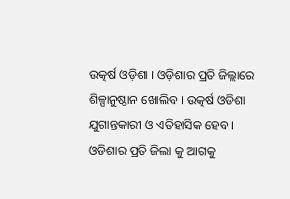ଉତ୍କର୍ଷ ଓଡ଼ିଶା । ଓଡ଼ିଶାର ପ୍ରତି ଜିଲ୍ଲାରେ ଶିଳ୍ପାନୁଷ୍ଠାନ ଖୋଲିବ । ଉତ୍କର୍ଷ ଓଡିଶା ଯୁଗାନ୍ତକାରୀ ଓ ଏତିହାସିକ ହେବ । ଓଡିଶାର ପ୍ରତି ଜିଲା କୁ ଆଗକୁ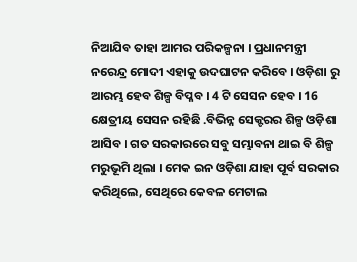ନିଆଯିବ ତାହା ଆମର ପରିକଳ୍ପନା । ପ୍ରଧାନମନ୍ତ୍ରୀ ନରେନ୍ଦ୍ର ମୋଦୀ ଏହାକୁ ଉଦଘାଟନ କରିବେ । ଓଡ଼ିଶା ରୁ ଆରମ୍ଭ ହେବ ଶିଳ୍ପ ବିପ୍ଳବ । 4 ଟି ସେସନ ହେବ । 16 କ୍ଷେତ୍ରୀୟ ସେସନ ରହିଛି .ବିଭିନ୍ନ ସେକ୍ଟରର ଶିଳ୍ପ ଓଡ଼ିଶା ଆସିବ । ଗତ ସରକାରରେ ସବୁ ସମ୍ଭାବନା ଥାଇ ବି ଶିଳ୍ପ ମରୁଭୂମି ଥିଲା । ମେକ ଇନ ଓଡ଼ିଶା ଯାହା ପୂର୍ବ ସରକାର କରିଥିଲେ, ସେଥିରେ କେବଳ ମେଟାଲ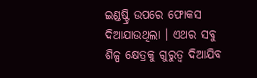ଇଣ୍ଡଷ୍ଟ୍ରି ଉପରେ ଫୋକସ ଦିଆଯାଉଥିଲା । ଏଥର ସବୁ ଶିଳ୍ପ କ୍ଷେତ୍ରକୁ ଗୁରୁତ୍ୱ ଦିଆଯିବ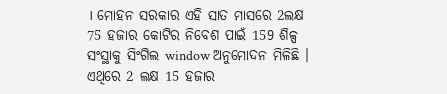। ମୋହନ ସରକାର ଏହି ସାତ ମାସରେ 2ଲକ୍ଷ 75 ହଜାର କୋଟିର ନିବେଶ ପାଇଁ 159 ଶିଳ୍ପ ସଂସ୍ଥାକୁ ସିଂଗିଲ window ଅନୁମୋଦନ ମିଳିଛି । ଏଥିରେ 2 ଲକ୍ଷ 15 ହଜାର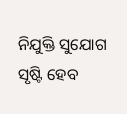ନିଯୁକ୍ତି ସୁଯୋଗ ସୃଷ୍ଟି ହେବ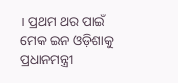। ପ୍ରଥମ ଥର ପାଇଁ ମେକ ଇନ ଓଡ଼ିଶାକୁ ପ୍ରଧାନମନ୍ତ୍ରୀ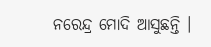ନରେନ୍ଦ୍ର ମୋଦି ଆସୁଛନ୍ତି ।